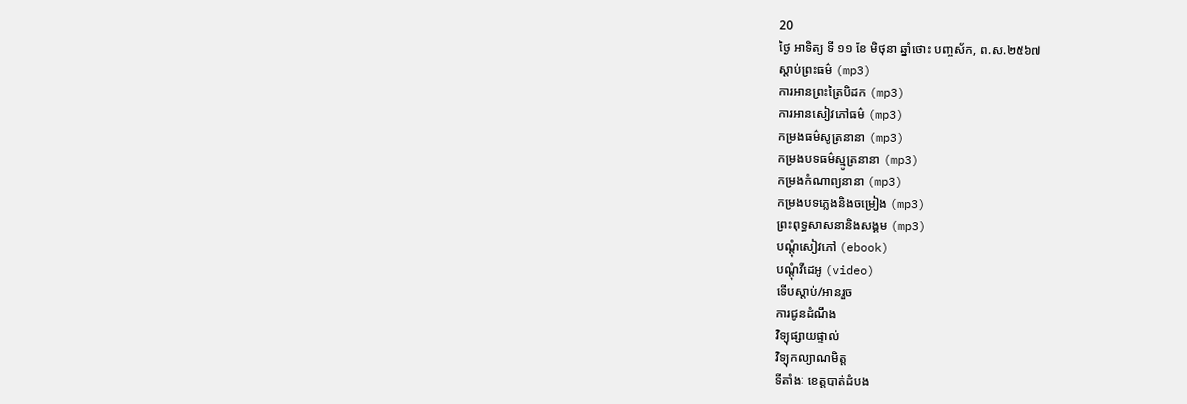20
ថ្ងៃ អាទិត្យ ទី ១១ ខែ មិថុនា ឆ្នាំថោះ បញ្ចស័ក, ព.ស.២៥៦៧
ស្តាប់ព្រះធម៌ (mp3)
ការអានព្រះត្រៃបិដក (mp3)
ការអានសៀវភៅធម៌ (mp3)
កម្រងធម៌សូត្រនានា (mp3)
កម្រងបទធម៌ស្មូត្រនានា (mp3)
កម្រងកំណាព្យនានា (mp3)
កម្រងបទភ្លេងនិងចម្រៀង (mp3)
ព្រះពុទ្ធសាសនានិងសង្គម (mp3)
បណ្តុំសៀវភៅ (ebook)
បណ្តុំវីដេអូ (video)
ទើបស្តាប់/អានរួច
ការជូនដំណឹង
វិទ្យុផ្សាយផ្ទាល់
វិទ្យុកល្យាណមិត្ត
ទីតាំងៈ ខេត្តបាត់ដំបង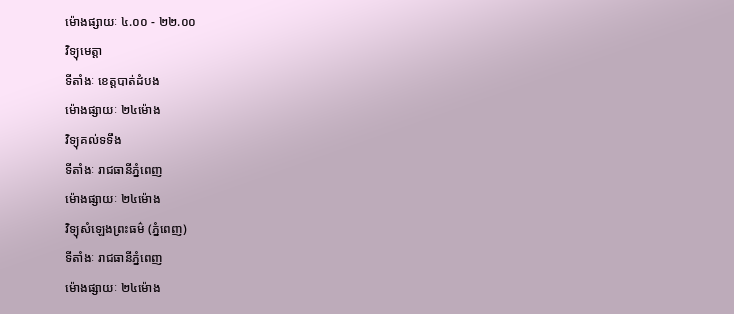ម៉ោងផ្សាយៈ ៤.០០ - ២២.០០
វិទ្យុមេត្តា
ទីតាំងៈ ខេត្តបាត់ដំបង
ម៉ោងផ្សាយៈ ២៤ម៉ោង
វិទ្យុគល់ទទឹង
ទីតាំងៈ រាជធានីភ្នំពេញ
ម៉ោងផ្សាយៈ ២៤ម៉ោង
វិទ្យុសំឡេងព្រះធម៌ (ភ្នំពេញ)
ទីតាំងៈ រាជធានីភ្នំពេញ
ម៉ោងផ្សាយៈ ២៤ម៉ោង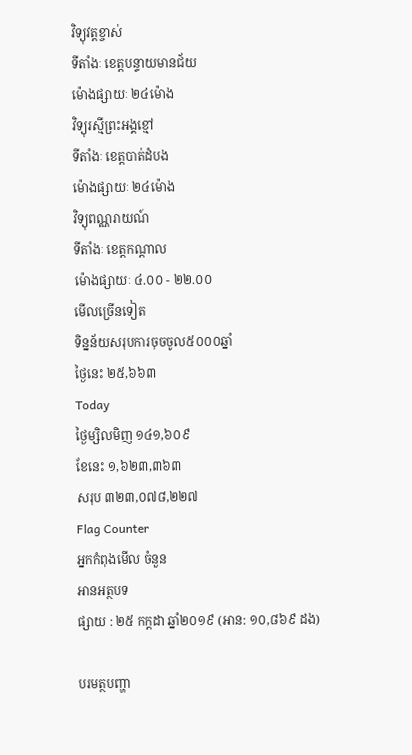វិទ្យុវត្តខ្ចាស់
ទីតាំងៈ ខេត្តបន្ទាយមានជ័យ
ម៉ោងផ្សាយៈ ២៤ម៉ោង
វិទ្យុរស្មីព្រះអង្គខ្មៅ
ទីតាំងៈ ខេត្តបាត់ដំបង
ម៉ោងផ្សាយៈ ២៤ម៉ោង
វិទ្យុពណ្ណរាយណ៍
ទីតាំងៈ ខេត្តកណ្តាល
ម៉ោងផ្សាយៈ ៤.០០ - ២២.០០
មើលច្រើនទៀត
ទិន្នន័យសរុបការចុចចូល៥០០០ឆ្នាំ
ថ្ងៃនេះ ២៥,៦៦៣
Today
ថ្ងៃម្សិលមិញ ១៤១,៦០៩
ខែនេះ ១,៦២៣,៣៦៣
សរុប ៣២៣,០៧៨,២២៧
Flag Counter
អ្នកកំពុងមើល ចំនួន
អានអត្ថបទ
ផ្សាយ : ២៥ កក្តដា ឆ្នាំ២០១៩ (អាន: ១០,៨៦៩ ដង)

បរមត្ថបញ្ហា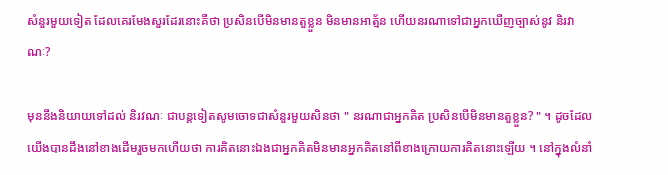សំនួរមួយទៀត ដែលគេរមែងសួរដែរនោះគឺថា ប្រសិនបើមិនមានតួខ្លួន មិនមានអាត្ម័ន ហើយនរណាទៅជាអ្នកឃើញច្បាស់នូវ និរវាណៈ?

មុននឹងនិយាយទៅដល់ និរវណៈ ជាបន្តទៀតសូមចោទជាសំនួរមួយសិនថា " នរណាជាអ្នកគិត ប្រសិនបើមិនមានតួខ្លួន? " ។ ដូចដែលយើងបានដឹងនៅខាងដើមរួចមកហើយថា ការគិតនោះឯងជាអ្នកគិតមិនមានអ្នកគិតនៅពីខាងក្រោយការគិតនោះឡើយ ។ នៅក្នុងលំនាំ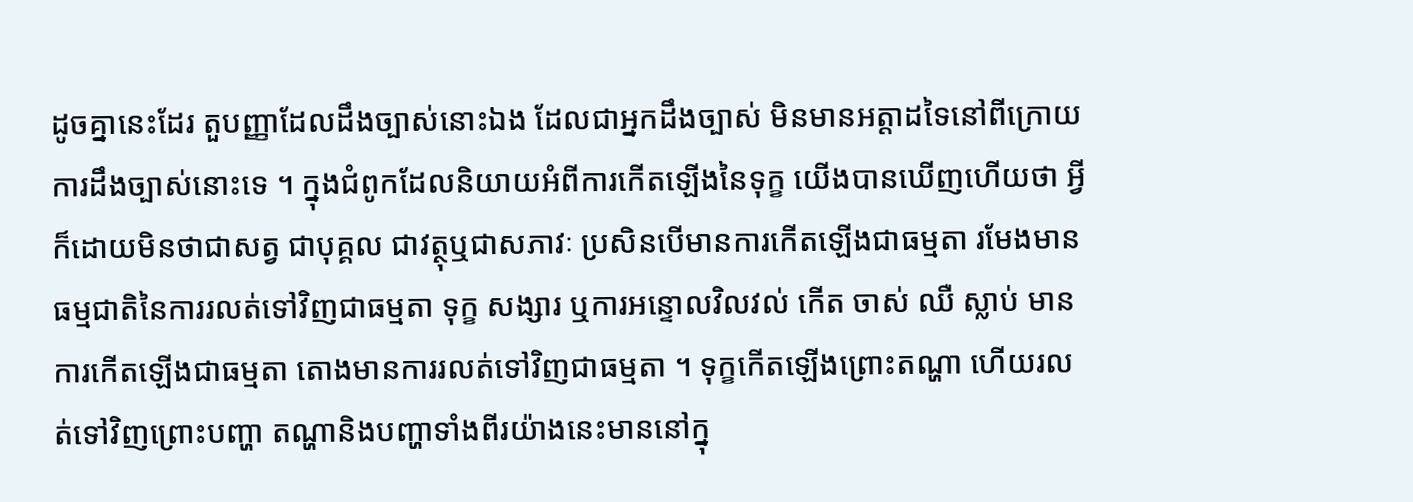ដូចគ្នានេះដែរ តួបញ្ញាដែលដឹងច្បាស់នោះឯង ដែលជាអ្នកដឹងច្បាស់ មិនមានអត្តាដទៃនៅពីក្រោយការដឹងច្បាស់នោះទេ ។ ក្នុងជំពូកដែលនិយាយអំពីការកើតឡើងនៃទុក្ខ យើងបានឃើញហើយថា អ្វីក៏ដោយមិនថាជាសត្វ ជាបុគ្គល ជាវត្ថុឬជាសភាវៈ ប្រសិនបើមានការកើតឡើងជាធម្មតា រមែងមានធម្មជាតិនៃការរលត់ទៅវិញជាធម្មតា ទុក្ខ សង្សារ ឬការអន្ទោលវិលវល់ កើត ចាស់ ឈឺ ស្លាប់ មានការកើតឡើងជាធម្មតា តោងមានការរលត់ទៅវិញជាធម្មតា ។ ទុក្ខកើតឡើងព្រោះតណ្ហា ហើយរលត់ទៅវិញព្រោះបញ្ហា តណ្ហានិងបញ្ហាទាំងពីរយ៉ាងនេះមាននៅក្នុ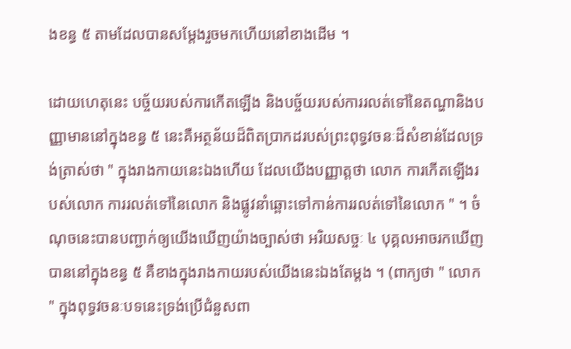ងខន្ធ ៥ តាមដែលបានសម្តែងរួចមកហើយនៅខាងដើម ។

ដោយហេតុនេះ បច្ច័យរបស់ការកើតឡើង និងបច្ច័យរបស់ការរលត់ទៅនៃតណ្ហានិងបញ្ញាមាននៅក្នុងខន្ធ ៥ នេះគឺអត្ថន័យដ៏ពិតប្រាកដរបស់ព្រះពុទ្ធវចនៈដ៏សំខាន់ដែលទ្រង់ត្រាស់ថា " ក្នុងរាងកាយនេះឯងហើយ ដែលយើងបញ្ញាត្តថា លោក ការកើតឡើងរបស់លោក ការរលត់ទៅនៃលោក និងផ្លូវនាំឆ្ពោះទៅកាន់ការរលត់ទៅនៃលោក " ។ ចំណុចនេះបានបញ្ជាក់ឲ្យយើងឃើញយ៉ាងច្បាស់ថា អរិយសច្ចៈ ៤ បុគ្គលអាចរកឃើញបាននៅក្នុងខន្ធ ៥ គឺខាងក្នុងរាងកាយរបស់យើងនេះឯងតែម្តង ។ (ពាក្យថា " លោក " ក្នុងពុទ្ធវចនៈបទនេះទ្រង់ប្រើជំនួសពា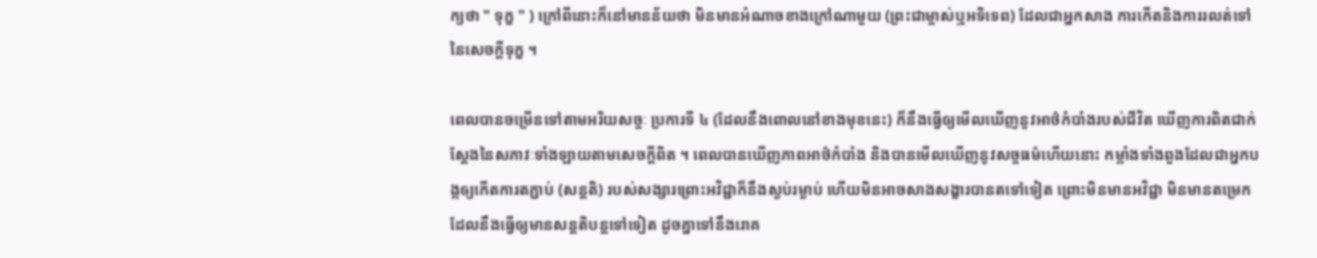ក្យថា " ទុក្ខ " ) ក្រៅពីនោះក៏នៅមានន័យថា មិនមានអំណាចខាងក្រៅណាមួយ (ព្រះជាម្ចាស់ឬអទិទេព) ដែលជាអ្នកសាង ការកើតនិងការរលត់ទៅនៃសេចក្តីទុក្ខ ។

ពេលបានចម្រើនទៅតាមអរិយសច្ចៈ ប្រការទី ៤ (ដែលនឹងពោលនៅខាងមុខនេះ) ក៏នឹងធ្វើឲ្យមើលឃើញនូវអាថ៌កំបាំងរបស់ជីវិត ឃើញការពិតជាក់ស្តែងនៃសភាវៈទាំងឡាយតាមសេចក្តីពិត ។ ពេលបានឃើញភាពអាថ៌កំបាំង និងបានមើលឃើញនូវសច្ចធម៌ហើយនោះ កម្លាំងទាំងពួងដែលជាអ្នកបង្កឲ្យកើតការតភ្ជាប់ (សន្តតិ) របស់សង្សារព្រោះអវិជ្ជាក៏នឹងស្ងប់រម្ងាប់ ហើយមិនអាចសាងសង្ខារបានតទៅទៀត ព្រោះមិនមានអវិជ្ជា មិនមានតម្រេក ដែលនឹងធ្វើឲ្យមានសន្តតិបន្តទៅទៀត ដូចគ្នាទៅនឹងរោគ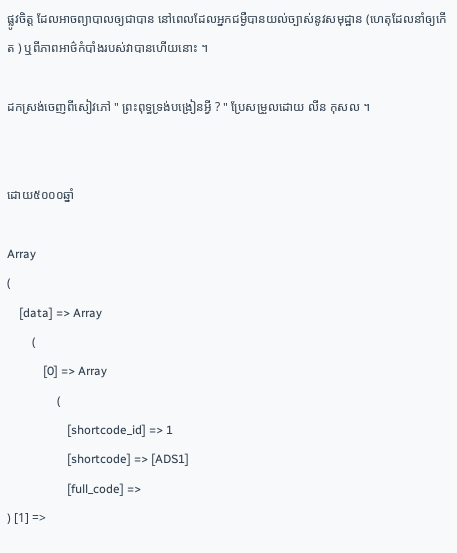ផ្លូវចិត្ត ដែលអាចព្យាបាលឲ្យជាបាន នៅពេលដែលអ្នកជម្ងឺបានយល់ច្បាស់នូវសមុដ្ឋាន (ហេតុដែលនាំឲ្យកើត ) ឬពីភាពអាថ៌កំបាំងរបស់វាបានហើយនោះ ។

ដកស្រង់ចេញពីសៀវភៅ " ព្រះពុទ្ធទ្រង់បង្រៀនអ្វី ? " ប្រែសម្រួលដោយ លីន កុសល ។


ដោយ៥០០០ឆ្នាំ

Array
(
    [data] => Array
        (
            [0] => Array
                (
                    [shortcode_id] => 1
                    [shortcode] => [ADS1]
                    [full_code] =>
) [1] =>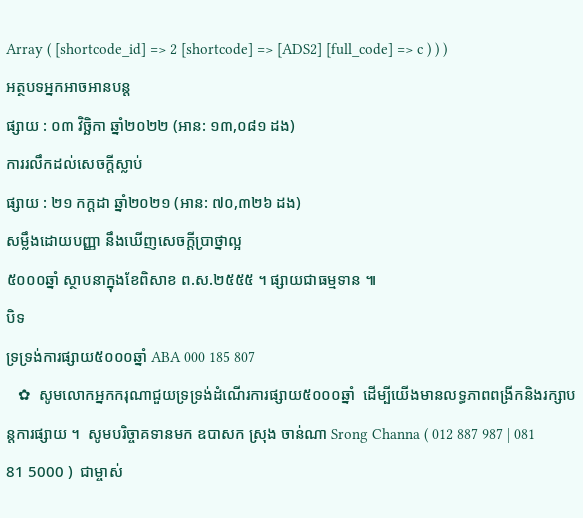Array ( [shortcode_id] => 2 [shortcode] => [ADS2] [full_code] => c ) ) )
អត្ថបទអ្នកអាចអានបន្ត
ផ្សាយ : ០៣ វិច្ឆិកា ឆ្នាំ២០២២ (អាន: ១៣,០៨១ ដង)
ការរលឹកដល់សេចក្តីស្លាប់
ផ្សាយ : ២១ កក្តដា ឆ្នាំ២០២១ (អាន: ៧០,៣២៦ ដង)
សម្លឹងដោយបញ្ញា នឹងឃើញសេចក្ដីប្រាថ្នាល្អ
៥០០០ឆ្នាំ ស្ថាបនាក្នុងខែពិសាខ ព.ស.២៥៥៥ ។ ផ្សាយជាធម្មទាន ៕
បិទ
ទ្រទ្រង់ការផ្សាយ៥០០០ឆ្នាំ ABA 000 185 807
   ✿  សូមលោកអ្នកករុណាជួយទ្រទ្រង់ដំណើរការផ្សាយ៥០០០ឆ្នាំ  ដើម្បីយើងមានលទ្ធភាពពង្រីកនិងរក្សាបន្តការផ្សាយ ។  សូមបរិច្ចាគទានមក ឧបាសក ស្រុង ចាន់ណា Srong Channa ( 012 887 987 | 081 81 5000 )  ជាម្ចាស់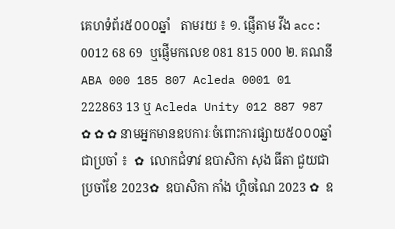គេហទំព័រ៥០០០ឆ្នាំ   តាមរយ ៖ ១. ផ្ញើតាម វីង acc: 0012 68 69  ឬផ្ញើមកលេខ 081 815 000 ២. គណនី ABA 000 185 807 Acleda 0001 01 222863 13 ឬ Acleda Unity 012 887 987   ✿ ✿ ✿ នាមអ្នកមានឧបការៈចំពោះការផ្សាយ៥០០០ឆ្នាំ ជាប្រចាំ ៖  ✿  លោកជំទាវ ឧបាសិកា សុង ធីតា ជួយជាប្រចាំខែ 2023✿  ឧបាសិកា កាំង ហ្គិចណៃ 2023 ✿  ឧ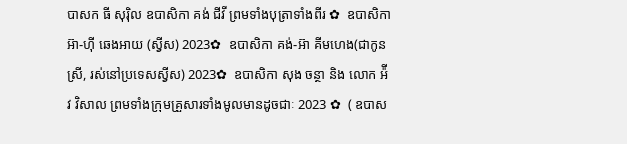បាសក ធី សុរ៉ិល ឧបាសិកា គង់ ជីវី ព្រមទាំងបុត្រាទាំងពីរ ✿  ឧបាសិកា អ៊ា-ហុី ឆេងអាយ (ស្វីស) 2023✿  ឧបាសិកា គង់-អ៊ា គីមហេង(ជាកូនស្រី, រស់នៅប្រទេសស្វីស) 2023✿  ឧបាសិកា សុង ចន្ថា និង លោក អ៉ីវ វិសាល ព្រមទាំងក្រុមគ្រួសារទាំងមូលមានដូចជាៈ 2023 ✿  ( ឧបាស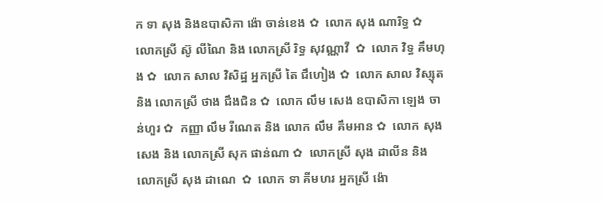ក ទា សុង និងឧបាសិកា ង៉ោ ចាន់ខេង ✿  លោក សុង ណារិទ្ធ ✿  លោកស្រី ស៊ូ លីណៃ និង លោកស្រី រិទ្ធ សុវណ្ណាវី  ✿  លោក វិទ្ធ គឹមហុង ✿  លោក សាល វិសិដ្ឋ អ្នកស្រី តៃ ជឹហៀង ✿  លោក សាល វិស្សុត និង លោកស្រី ថាង ជឹងជិន ✿  លោក លឹម សេង ឧបាសិកា ឡេង ចាន់ហួរ ✿  កញ្ញា លឹម រីណេត និង លោក លឹម គឹមអាន ✿  លោក សុង សេង និង លោកស្រី សុក ផាន់ណា ✿  លោកស្រី សុង ដាលីន និង លោកស្រី សុង ដាណេ  ✿  លោក ទា គីមហរ អ្នកស្រី ង៉ោ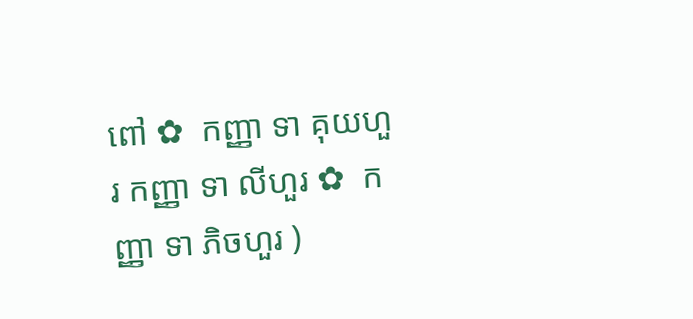ពៅ ✿  កញ្ញា ទា គុយហួរ កញ្ញា ទា លីហួរ ✿  កញ្ញា ទា ភិចហួរ )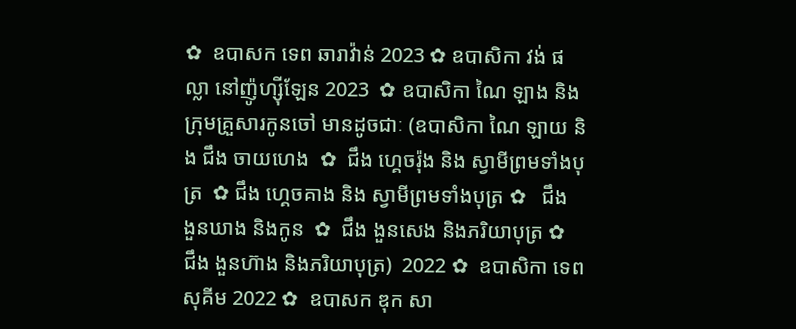✿  ឧបាសក ទេព ឆារាវ៉ាន់ 2023 ✿ ឧបាសិកា វង់ ផល្លា នៅញ៉ូហ្ស៊ីឡែន 2023  ✿ ឧបាសិកា ណៃ ឡាង និងក្រុមគ្រួសារកូនចៅ មានដូចជាៈ (ឧបាសិកា ណៃ ឡាយ និង ជឹង ចាយហេង  ✿  ជឹង ហ្គេចរ៉ុង និង ស្វាមីព្រមទាំងបុត្រ  ✿ ជឹង ហ្គេចគាង និង ស្វាមីព្រមទាំងបុត្រ ✿   ជឹង ងួនឃាង និងកូន  ✿  ជឹង ងួនសេង និងភរិយាបុត្រ ✿  ជឹង ងួនហ៊ាង និងភរិយាបុត្រ)  2022 ✿  ឧបាសិកា ទេព សុគីម 2022 ✿  ឧបាសក ឌុក សា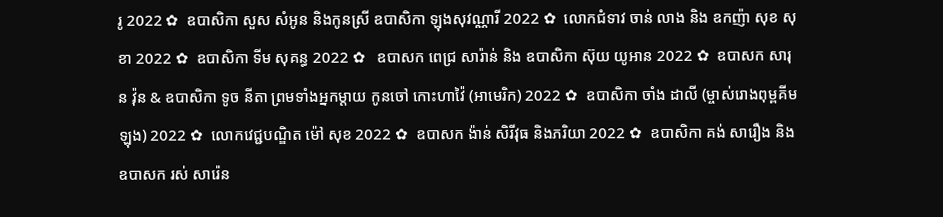រូ 2022 ✿  ឧបាសិកា សួស សំអូន និងកូនស្រី ឧបាសិកា ឡុងសុវណ្ណារី 2022 ✿  លោកជំទាវ ចាន់ លាង និង ឧកញ៉ា សុខ សុខា 2022 ✿  ឧបាសិកា ទីម សុគន្ធ 2022 ✿   ឧបាសក ពេជ្រ សារ៉ាន់ និង ឧបាសិកា ស៊ុយ យូអាន 2022 ✿  ឧបាសក សារុន វ៉ុន & ឧបាសិកា ទូច នីតា ព្រមទាំងអ្នកម្តាយ កូនចៅ កោះហាវ៉ៃ (អាមេរិក) 2022 ✿  ឧបាសិកា ចាំង ដាលី (ម្ចាស់រោងពុម្ពគីមឡុង) 2022 ✿  លោកវេជ្ជបណ្ឌិត ម៉ៅ សុខ 2022 ✿  ឧបាសក ង៉ាន់ សិរីវុធ និងភរិយា 2022 ✿  ឧបាសិកា គង់ សារឿង និង ឧបាសក រស់ សារ៉េន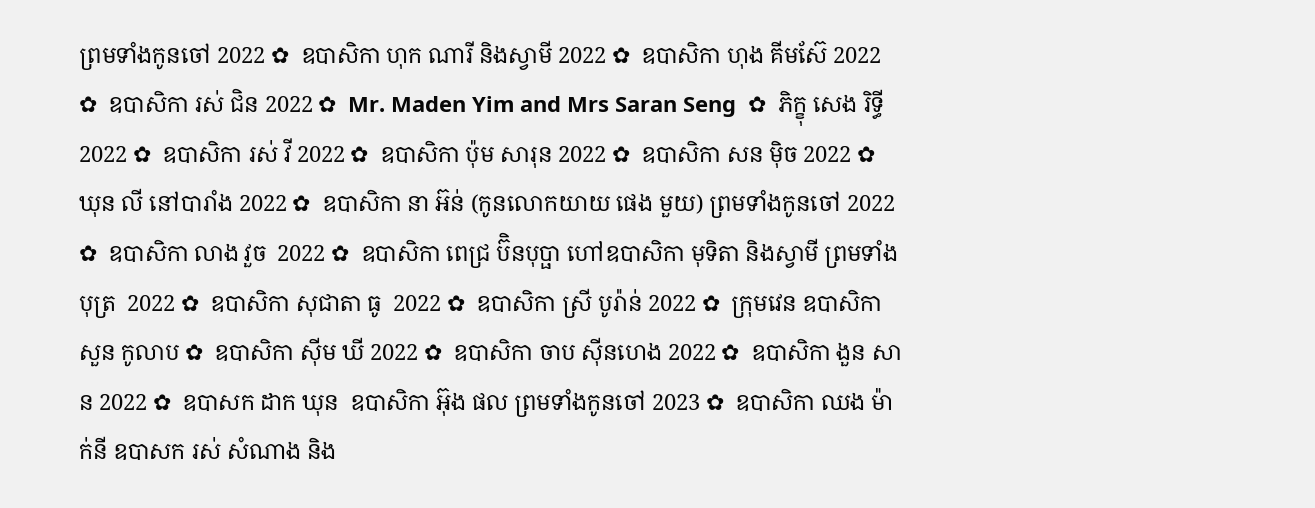ព្រមទាំងកូនចៅ 2022 ✿  ឧបាសិកា ហុក ណារី និងស្វាមី 2022 ✿  ឧបាសិកា ហុង គីមស៊ែ 2022 ✿  ឧបាសិកា រស់ ជិន 2022 ✿  Mr. Maden Yim and Mrs Saran Seng  ✿  ភិក្ខុ សេង រិទ្ធី 2022 ✿  ឧបាសិកា រស់ វី 2022 ✿  ឧបាសិកា ប៉ុម សារុន 2022 ✿  ឧបាសិកា សន ម៉ិច 2022 ✿  ឃុន លី នៅបារាំង 2022 ✿  ឧបាសិកា នា អ៊ន់ (កូនលោកយាយ ផេង មួយ) ព្រមទាំងកូនចៅ 2022 ✿  ឧបាសិកា លាង វួច  2022 ✿  ឧបាសិកា ពេជ្រ ប៊ិនបុប្ផា ហៅឧបាសិកា មុទិតា និងស្វាមី ព្រមទាំងបុត្រ  2022 ✿  ឧបាសិកា សុជាតា ធូ  2022 ✿  ឧបាសិកា ស្រី បូរ៉ាន់ 2022 ✿  ក្រុមវេន ឧបាសិកា សួន កូលាប ✿  ឧបាសិកា ស៊ីម ឃី 2022 ✿  ឧបាសិកា ចាប ស៊ីនហេង 2022 ✿  ឧបាសិកា ងួន សាន 2022 ✿  ឧបាសក ដាក ឃុន  ឧបាសិកា អ៊ុង ផល ព្រមទាំងកូនចៅ 2023 ✿  ឧបាសិកា ឈង ម៉ាក់នី ឧបាសក រស់ សំណាង និង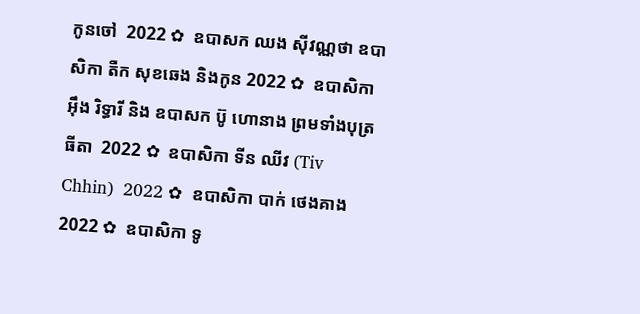កូនចៅ  2022 ✿  ឧបាសក ឈង សុីវណ្ណថា ឧបាសិកា តឺក សុខឆេង និងកូន 2022 ✿  ឧបាសិកា អុឹង រិទ្ធារី និង ឧបាសក ប៊ូ ហោនាង ព្រមទាំងបុត្រធីតា  2022 ✿  ឧបាសិកា ទីន ឈីវ (Tiv Chhin)  2022 ✿  ឧបាសិកា បាក់ ថេងគាង 2022 ✿  ឧបាសិកា ទូ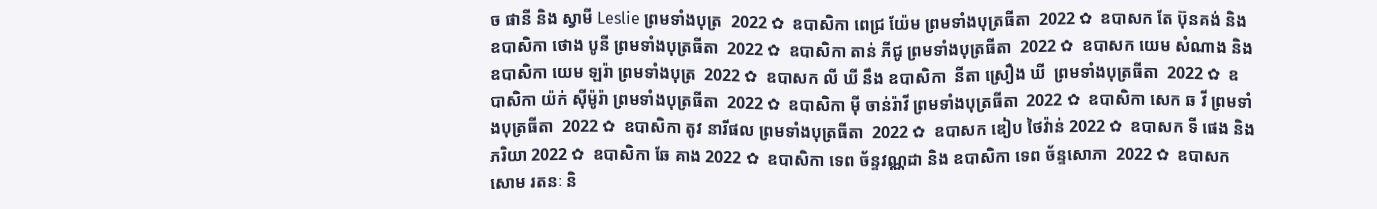ច ផានី និង ស្វាមី Leslie ព្រមទាំងបុត្រ  2022 ✿  ឧបាសិកា ពេជ្រ យ៉ែម ព្រមទាំងបុត្រធីតា  2022 ✿  ឧបាសក តែ ប៊ុនគង់ និង ឧបាសិកា ថោង បូនី ព្រមទាំងបុត្រធីតា  2022 ✿  ឧបាសិកា តាន់ ភីជូ ព្រមទាំងបុត្រធីតា  2022 ✿  ឧបាសក យេម សំណាង និង ឧបាសិកា យេម ឡរ៉ា ព្រមទាំងបុត្រ  2022 ✿  ឧបាសក លី ឃី នឹង ឧបាសិកា  នីតា ស្រឿង ឃី  ព្រមទាំងបុត្រធីតា  2022 ✿  ឧបាសិកា យ៉ក់ សុីម៉ូរ៉ា ព្រមទាំងបុត្រធីតា  2022 ✿  ឧបាសិកា មុី ចាន់រ៉ាវី ព្រមទាំងបុត្រធីតា  2022 ✿  ឧបាសិកា សេក ឆ វី ព្រមទាំងបុត្រធីតា  2022 ✿  ឧបាសិកា តូវ នារីផល ព្រមទាំងបុត្រធីតា  2022 ✿  ឧបាសក ឌៀប ថៃវ៉ាន់ 2022 ✿  ឧបាសក ទី ផេង និងភរិយា 2022 ✿  ឧបាសិកា ឆែ គាង 2022 ✿  ឧបាសិកា ទេព ច័ន្ទវណ្ណដា និង ឧបាសិកា ទេព ច័ន្ទសោភា  2022 ✿  ឧបាសក សោម រតនៈ និ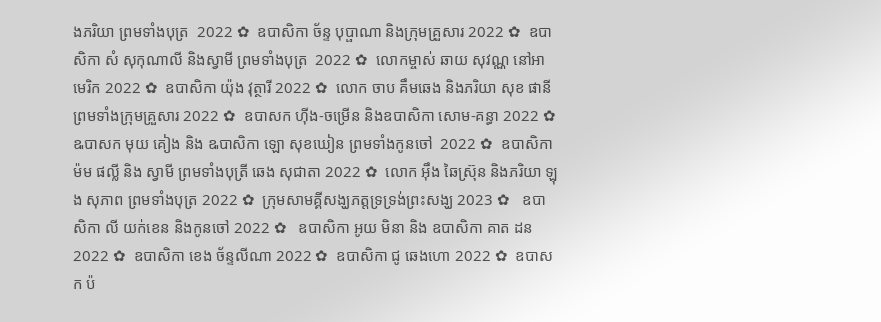ងភរិយា ព្រមទាំងបុត្រ  2022 ✿  ឧបាសិកា ច័ន្ទ បុប្ផាណា និងក្រុមគ្រួសារ 2022 ✿  ឧបាសិកា សំ សុកុណាលី និងស្វាមី ព្រមទាំងបុត្រ  2022 ✿  លោកម្ចាស់ ឆាយ សុវណ្ណ នៅអាមេរិក 2022 ✿  ឧបាសិកា យ៉ុង វុត្ថារី 2022 ✿  លោក ចាប គឹមឆេង និងភរិយា សុខ ផានី ព្រមទាំងក្រុមគ្រួសារ 2022 ✿  ឧបាសក ហ៊ីង-ចម្រើន និងឧបាសិកា សោម-គន្ធា 2022 ✿  ឩបាសក មុយ គៀង និង ឩបាសិកា ឡោ សុខឃៀន ព្រមទាំងកូនចៅ  2022 ✿  ឧបាសិកា ម៉ម ផល្លី និង ស្វាមី ព្រមទាំងបុត្រី ឆេង សុជាតា 2022 ✿  លោក អ៊ឹង ឆៃស្រ៊ុន និងភរិយា ឡុង សុភាព ព្រមទាំងបុត្រ 2022 ✿  ក្រុមសាមគ្គីសង្ឃភត្តទ្រទ្រង់ព្រះសង្ឃ 2023 ✿   ឧបាសិកា លី យក់ខេន និងកូនចៅ 2022 ✿   ឧបាសិកា អូយ មិនា និង ឧបាសិកា គាត ដន 2022 ✿  ឧបាសិកា ខេង ច័ន្ទលីណា 2022 ✿  ឧបាសិកា ជូ ឆេងហោ 2022 ✿  ឧបាសក ប៉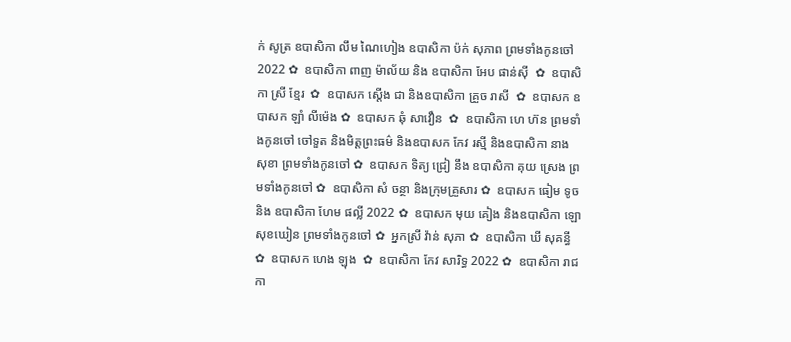ក់ សូត្រ ឧបាសិកា លឹម ណៃហៀង ឧបាសិកា ប៉ក់ សុភាព ព្រមទាំងកូនចៅ  2022 ✿  ឧបាសិកា ពាញ ម៉ាល័យ និង ឧបាសិកា អែប ផាន់ស៊ី  ✿  ឧបាសិកា ស្រី ខ្មែរ  ✿  ឧបាសក ស្តើង ជា និងឧបាសិកា គ្រួច រាសី  ✿  ឧបាសក ឧបាសក ឡាំ លីម៉េង ✿  ឧបាសក ឆុំ សាវឿន  ✿  ឧបាសិកា ហេ ហ៊ន ព្រមទាំងកូនចៅ ចៅទួត និងមិត្តព្រះធម៌ និងឧបាសក កែវ រស្មី និងឧបាសិកា នាង សុខា ព្រមទាំងកូនចៅ ✿  ឧបាសក ទិត្យ ជ្រៀ នឹង ឧបាសិកា គុយ ស្រេង ព្រមទាំងកូនចៅ ✿  ឧបាសិកា សំ ចន្ថា និងក្រុមគ្រួសារ ✿  ឧបាសក ធៀម ទូច និង ឧបាសិកា ហែម ផល្លី 2022 ✿  ឧបាសក មុយ គៀង និងឧបាសិកា ឡោ សុខឃៀន ព្រមទាំងកូនចៅ ✿  អ្នកស្រី វ៉ាន់ សុភា ✿  ឧបាសិកា ឃី សុគន្ធី ✿  ឧបាសក ហេង ឡុង  ✿  ឧបាសិកា កែវ សារិទ្ធ 2022 ✿  ឧបាសិកា រាជ កា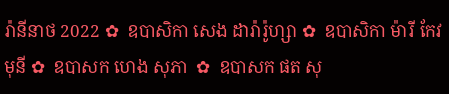រ៉ានីនាថ 2022 ✿  ឧបាសិកា សេង ដារ៉ារ៉ូហ្សា ✿  ឧបាសិកា ម៉ារី កែវមុនី ✿  ឧបាសក ហេង សុភា  ✿  ឧបាសក ផត សុ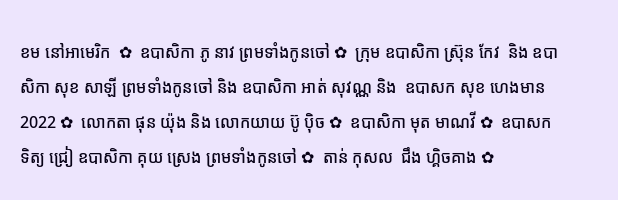ខម នៅអាមេរិក  ✿  ឧបាសិកា ភូ នាវ ព្រមទាំងកូនចៅ ✿  ក្រុម ឧបាសិកា ស្រ៊ុន កែវ  និង ឧបាសិកា សុខ សាឡី ព្រមទាំងកូនចៅ និង ឧបាសិកា អាត់ សុវណ្ណ និង  ឧបាសក សុខ ហេងមាន 2022 ✿  លោកតា ផុន យ៉ុង និង លោកយាយ ប៊ូ ប៉ិច ✿  ឧបាសិកា មុត មាណវី ✿  ឧបាសក ទិត្យ ជ្រៀ ឧបាសិកា គុយ ស្រេង ព្រមទាំងកូនចៅ ✿  តាន់ កុសល  ជឹង ហ្គិចគាង ✿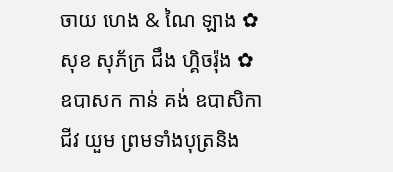ចាយ ហេង & ណៃ ឡាង ✿  សុខ សុភ័ក្រ ជឹង ហ្គិចរ៉ុង ✿  ឧបាសក កាន់ គង់ ឧបាសិកា ជីវ យួម ព្រមទាំងបុត្រនិង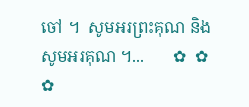ចៅ ។  សូមអរព្រះគុណ និង សូមអរគុណ ។...       ✿  ✿  ✿